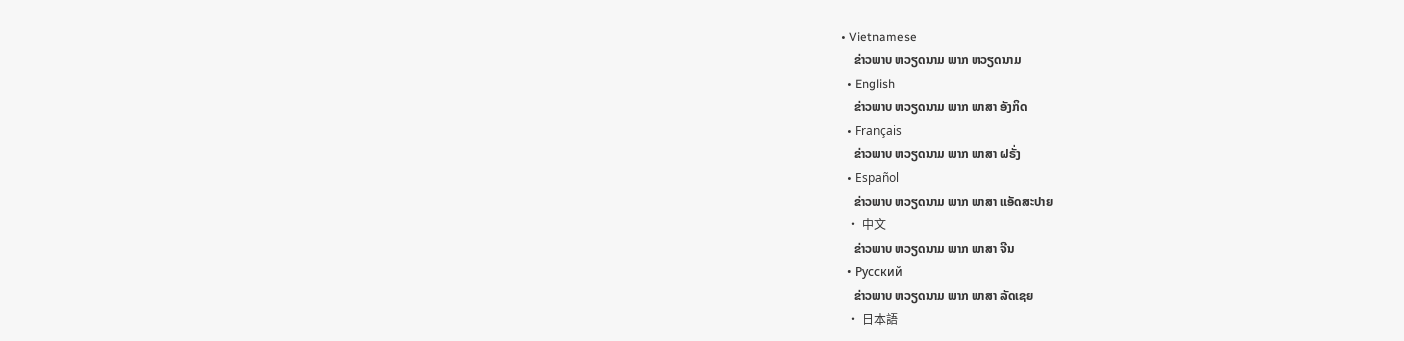• Vietnamese
    ຂ່າວພາບ ຫວຽດນາມ ພາກ ຫວຽດນາມ
  • English
    ຂ່າວພາບ ຫວຽດນາມ ພາກ ພາສາ ອັງກິດ
  • Français
    ຂ່າວພາບ ຫວຽດນາມ ພາກ ພາສາ ຝຣັ່ງ
  • Español
    ຂ່າວພາບ ຫວຽດນາມ ພາກ ພາສາ ແອັດສະປາຍ
  • 中文
    ຂ່າວພາບ ຫວຽດນາມ ພາກ ພາສາ ຈີນ
  • Русский
    ຂ່າວພາບ ຫວຽດນາມ ພາກ ພາສາ ລັດເຊຍ
  • 日本語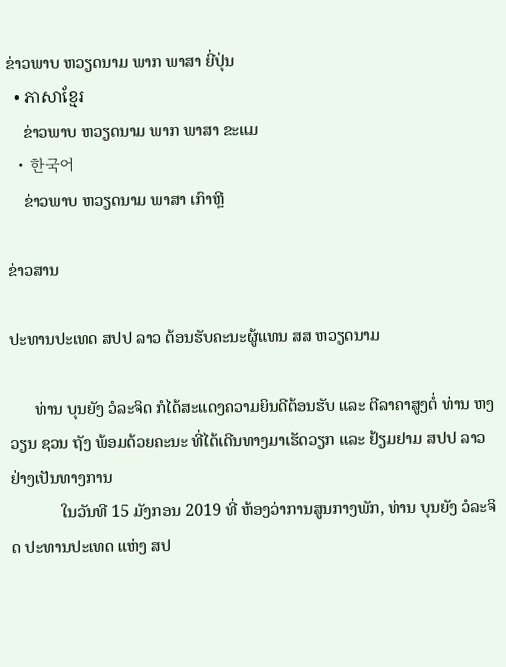ຂ່າວພາບ ຫວຽດນາມ ພາກ ພາສາ ຍີ່ປຸ່ນ
  • ភាសាខ្មែរ
    ຂ່າວພາບ ຫວຽດນາມ ພາກ ພາສາ ຂະແມ
  • 한국어
    ຂ່າວພາບ ຫວຽດນາມ ພາສາ ເກົາຫຼີ

ຂ່າວສານ

ປະທານປະເທດ ສປປ ລາວ ຕ້ອນຮັບຄະນະຜູ້ແທນ ສສ ຫວຽດນາມ

      ທ່ານ ບຸນຍັງ ວໍລະຈິດ ກໍໄດ້ສະແດງຄວາມຍິນດີຕ້ອນຮັບ ແລະ ຕີລາຄາສູງຕໍ່ ທ່ານ ຫງວຽນ ຊວນ ຖັງ ພ້ອມດ້ວຍຄະນະ ທີ່ໄດ້ເດີນທາງມາເຮັດວຽກ ແລະ ຢ້ຽມຢາມ ສປປ ລາວ ຢ່າງເປັນທາງການ
            ໃນວັນທີ 15 ມັງກອນ 2019 ທີ່ ຫ້ອງວ່າການສູນກາງພັກ, ທ່ານ ບຸນຍັງ ວໍລະຈິດ ປະທານປະເທດ ແຫ່ງ ສປ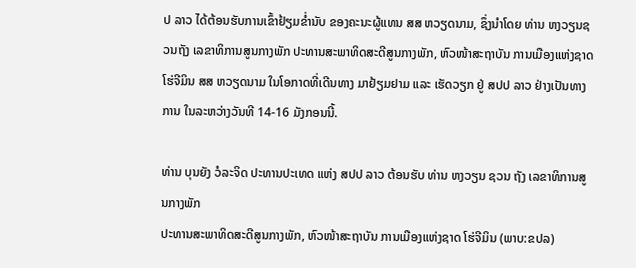ປ ລາວ ໄດ້ຕ້ອນຮັບການເຂົ້າຢ້ຽມຂໍ່ານັບ ຂອງຄະນະຜູ້ແທນ ສສ ຫວຽດນາມ, ຊຶ່ງນໍາໂດຍ ທ່ານ ຫງວຽນຊວນຖັງ ເລຂາທິການສູນກາງພັກ ປະທານສະພາທິດສະດີສູນກາງພັກ, ຫົວໜ້າສະຖາບັນ ການເມືອງແຫ່ງຊາດ ໂຮ່ຈີມິນ ສສ ຫວຽດນາມ ໃນໂອກາດທີ່ເດີນທາງ ມາຢ້ຽມຢາມ ແລະ ເຮັດວຽກ ຢູ່ ສປປ ລາວ ຢ່າງເປັນທາງການ ໃນລະຫວ່າງວັນທີ 14-16 ມັງກອນນີ້.

ທ່ານ ບຸນຍັງ ວໍລະຈິດ ປະທານປະເທດ ແຫ່ງ ສປປ ລາວ ຕ້ອນຮັບ ທ່ານ ຫງວຽນ ຊວນ ຖັງ ເລຂາທິການສູນກາງພັກ
ປະທານສະພາທິດສະດີສູນກາງພັກ, ຫົວໜ້າສະຖາບັນ ການເມືອງແຫ່ງຊາດ ໂຮ່ຈີມິນ (ພາບ:ຂປລ)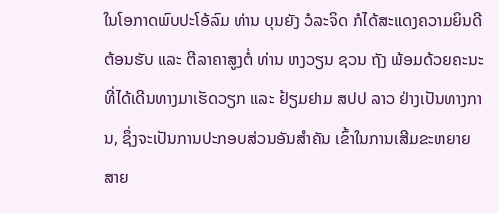ໃນໂອກາດພົບປະໂອ້ລົມ ທ່ານ ບຸນຍັງ ວໍລະຈິດ ກໍໄດ້ສະແດງຄວາມຍິນດີຕ້ອນຮັບ ແລະ ຕີລາຄາສູງຕໍ່ ທ່ານ ຫງວຽນ ຊວນ ຖັງ ພ້ອມດ້ວຍຄະນະ ທີ່ໄດ້ເດີນທາງມາເຮັດວຽກ ແລະ ຢ້ຽມຢາມ ສປປ ລາວ ຢ່າງເປັນທາງການ, ຊຶ່ງຈະເປັນການປະກອບສ່ວນອັນສຳຄັນ ເຂົ້າໃນການເສີມຂະຫຍາຍ ສາຍ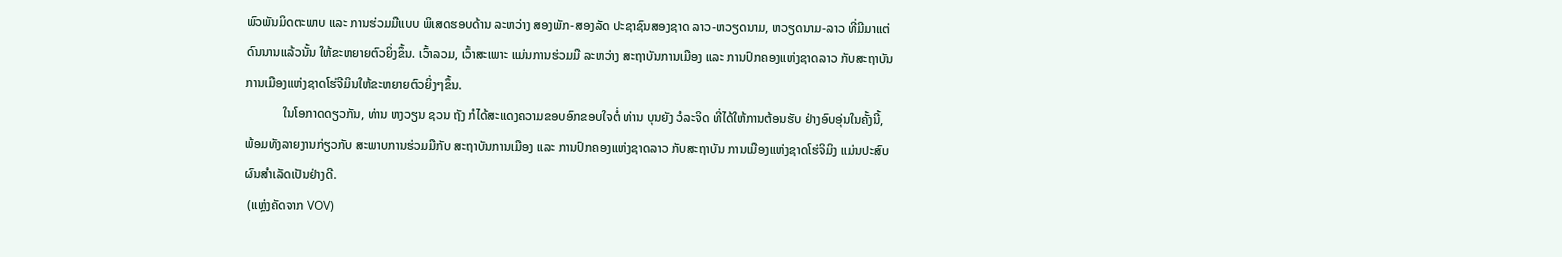ພົວພັນມິດຕະພາບ ແລະ ການຮ່ວມມືແບບ ພິເສດຮອບດ້ານ ລະຫວ່າງ ສອງພັກ-ສອງລັດ ປະຊາຊົນສອງຊາດ ລາວ-ຫວຽດນາມ, ຫວຽດນາມ-ລາວ ທີ່ມີມາແຕ່ດົນນານແລ້ວນັ້ນ ໃຫ້ຂະຫຍາຍຕົວຍິ່ງຂຶ້ນ. ເວົ້າລວມ, ເວົ້າສະເພາະ ແມ່ນການຮ່ວມມື ລະຫວ່າງ ສະຖາບັນການເມືອງ ແລະ ການປົກຄອງແຫ່ງຊາດລາວ ກັບສະຖາບັນການເມືອງແຫ່ງຊາດໂຮ່ຈີມິນໃຫ້ຂະຫຍາຍຕົວຍິ່ງໆຂຶ້ນ.
            ໃນໂອກາດດຽວກັນ, ທ່ານ ຫງວຽນ ຊວນ ຖັງ ກໍໄດ້ສະແດງຄວາມຂອບອົກຂອບໃຈຕໍ່ ທ່ານ ບຸນຍັງ ວໍລະຈິດ ທີ່ໄດ້ໃຫ້ການຕ້ອນຮັບ ຢ່າງອົບອຸ່ນໃນຄັ້ງນີ້, ພ້ອມທັງລາຍງານກ່ຽວກັບ ສະພາບການຮ່ວມມືກັບ ສະຖາບັນການເມືອງ ແລະ ການປົກຄອງແຫ່ງຊາດລາວ ກັບສະຖາບັນ ການເມືອງແຫ່ງຊາດໂຮ່ຈິມິງ ແມ່ນປະສົບຜົນສຳເລັດເປັນຢ່າງດີ.
 (ແຫຼ່ງຄັດຈາກ VOV)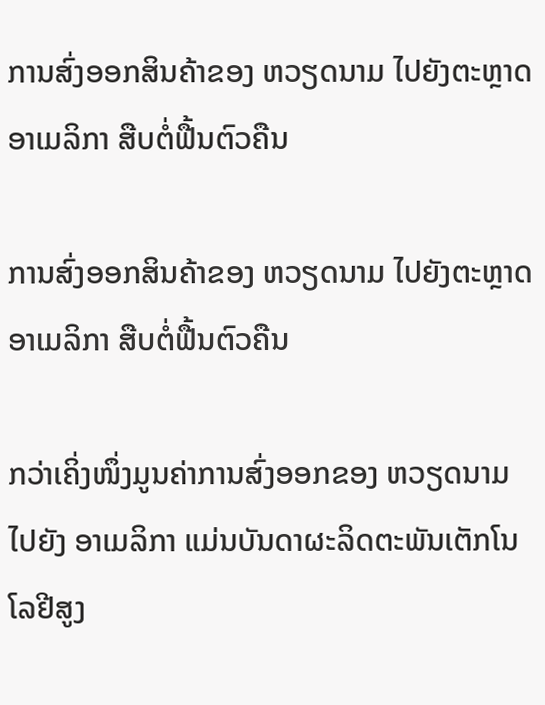ການສົ່ງອອກສິນຄ້າຂອງ ຫວຽດນາມ ໄປຍັງຕະຫຼາດ ອາເມລິກາ ສືບຕໍ່ຟື້ນຕົວຄືນ

ການສົ່ງອອກສິນຄ້າຂອງ ຫວຽດນາມ ໄປຍັງຕະຫຼາດ ອາເມລິກາ ສືບຕໍ່ຟື້ນຕົວຄືນ

ກວ່າເຄິ່ງໜຶ່ງມູນຄ່າການສົ່ງອອກຂອງ ຫວຽດນາມ ໄປຍັງ ອາເມລິກາ ແມ່ນບັນດາຜະລິດຕະພັນເຕັກໂນໂລຢີສູງ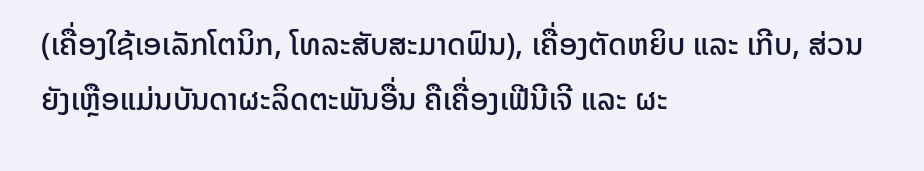(ເຄື່ອງໃຊ້ເອເລັກໂຕນິກ, ໂທລະສັບສະມາດຟົນ), ເຄື່ອງຕັດຫຍິບ ແລະ ເກີບ, ສ່ວນຍັງເຫຼືອແມ່ນບັນດາຜະລິດຕະພັນອື່ນ ຄືເຄື່ອງເຟີນີເຈີ ແລະ ຜະ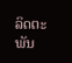ລິດຕະພັນ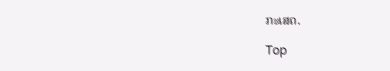ກະເສດ.

Top